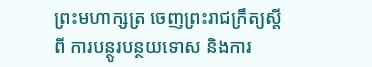ព្រះមហាក្សត្រ ចេញព្រះរាជក្រឹត្យស្តីពី ការបន្ថូរបន្ថយទោស និងការ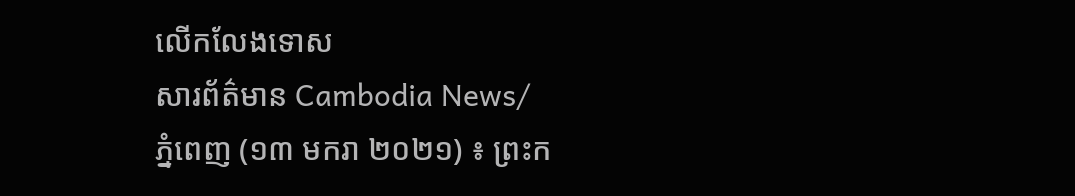លើកលែងទោស
សារព័ត៌មាន Cambodia News/
ភ្នំពេញ (១៣ មករា ២០២១) ៖ ព្រះក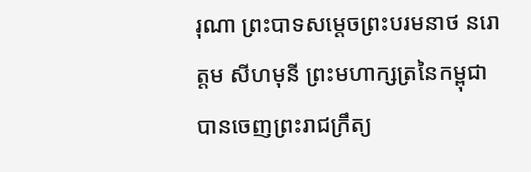រុណា ព្រះបាទសម្ដេចព្រះបរមនាថ នរោត្តម សីហមុនី ព្រះមហាក្សត្រនៃកម្ពុជា បានចេញព្រះរាជក្រឹត្យ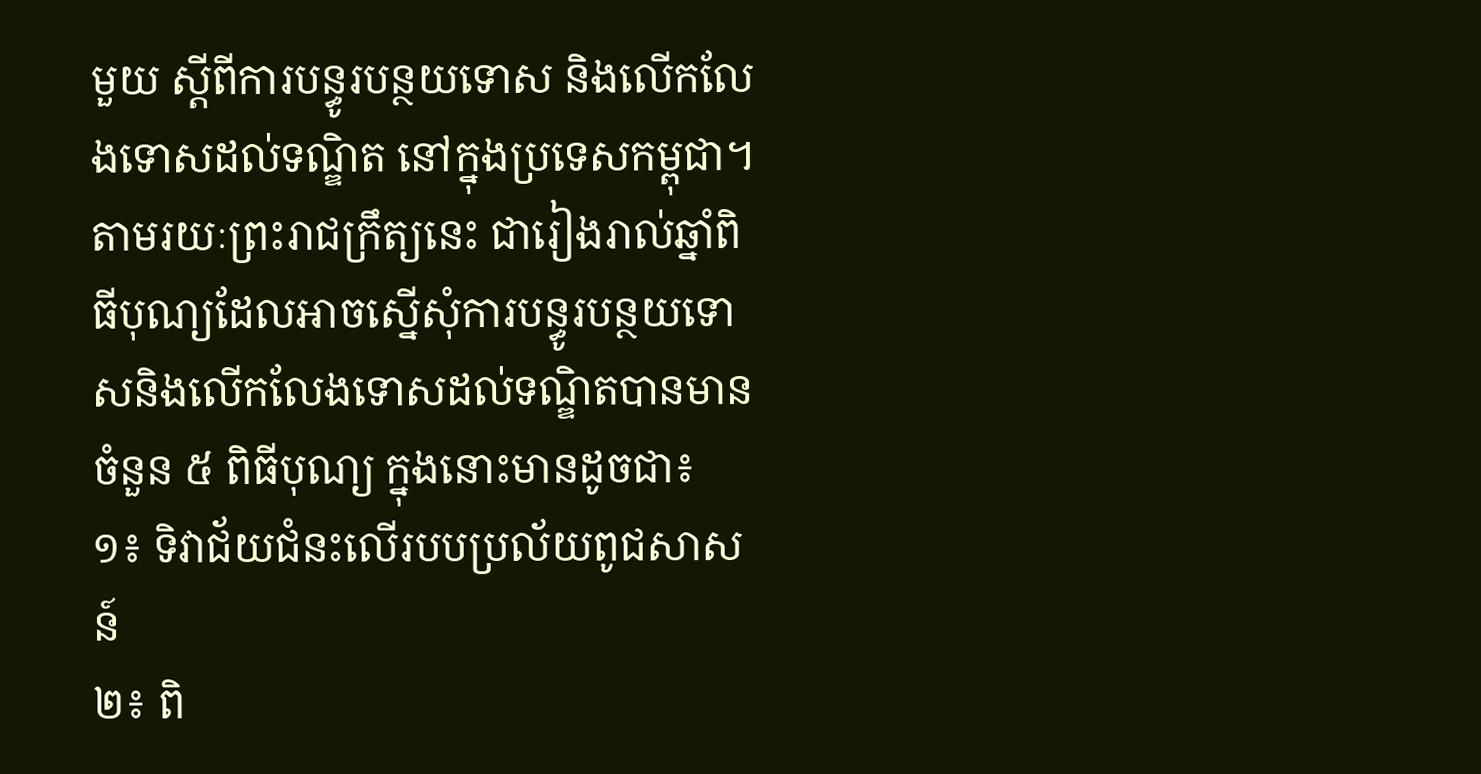មួយ ស្ដីពីការបន្ធូរបន្ថយទោស និងលើកលែងទោសដល់ទណ្ឌិត នៅក្នុងប្រទេសកម្ពុជា។
តាមរយៈព្រះរាជក្រឹត្យនេះ ជារៀងរាល់ឆ្នាំពិធីបុណ្យដែលអាចស្នើសុំការបន្ធូរបន្ថយទោសនិងលើកលែងទោសដល់ទណ្ឌិតបានមានចំនួន ៥ ពិធីបុណ្យ ក្នុងនោះមានដូចជា៖
១៖ ទិវាជ័យជំនះលើរបបប្រល័យពូជសាសន៍
២៖ ពិ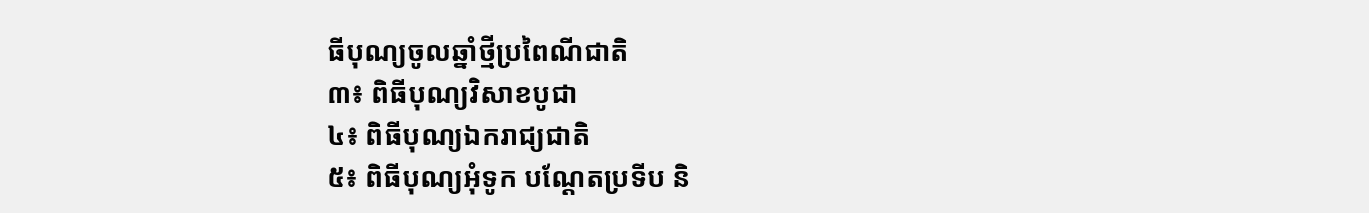ធីបុណ្យចូលឆ្នាំថ្មីប្រពៃណីជាតិ
៣៖ ពិធីបុណ្យវិសាខបូជា
៤៖ ពិធីបុណ្យឯករាជ្យជាតិ
៥៖ ពិធីបុណ្យអុំទូក បណ្ដែតប្រទីប និ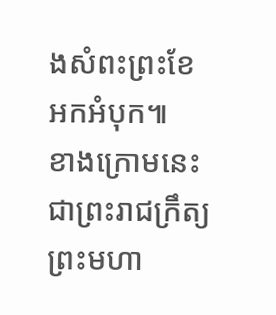ងសំពះព្រះខែ អកអំបុក៕
ខាងក្រោមនេះជាព្រះរាជក្រឹត្យព្រះមហា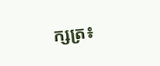ក្សត្រ៖